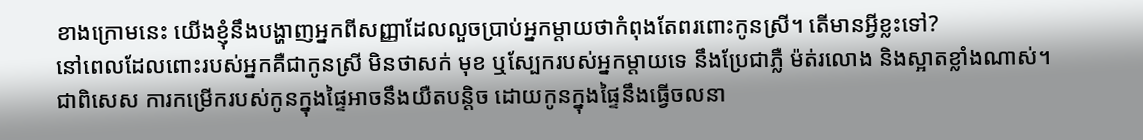ខាងក្រោមនេះ យើងខ្ញុំនឹងបង្ហាញអ្នកពីសញ្ញាដែលលួចប្រាប់អ្នកម្តាយថាកំពុងតែពរពោះកូនស្រី។ តើមានអ្វីខ្លះទៅ?
នៅពេលដែលពោះរបស់អ្នកគឺជាកូនស្រី មិនថាសក់ មុខ ឬស្បែករបស់អ្នកម្តាយទេ នឹងប្រែជាភ្លឺ ម៉ត់រលោង និងស្អាតខ្លាំងណាស់។ ជាពិសេស ការកម្រើករបស់កូនក្នុងផ្ទៃអាចនឹងយឺតបន្តិច ដោយកូនក្នុងផ្ទៃនឹងធ្វើចលនា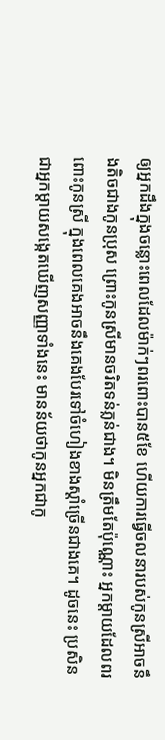ឲ្យអ្នកដឹងក្នុងចន្លោះពេលដែលម៉ាក់ៗពរពោះបាន៥ខែ ហើយការធ្វើចលនារបស់កូនស្រីអាចនឹងតិចជាងកូនប្រុស ព្រោះកូនស្រីមានចរិតទន់ភ្លន់ជាង។ មិនត្រឹមតែប៉ុណ្ណោះ អ្នកម្តាយដែលពរពោះកូនស្រី ក្នុងពេលគេងអាចនឹងគេងបែរទៅចំហៀងខាងស្តាំច្រើនជាងគេ។ ដូចនេះ ប្រសិនជាអ្នកម្តាយសង្កេតឃើញសញ្ញាទាំងនេះ មានន័យថាកូនអ្នកជាកូ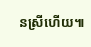នស្រីហើយ៕